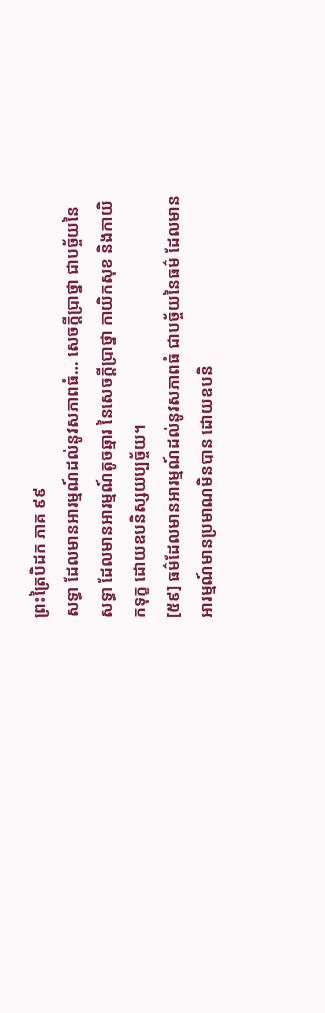ព្រះត្រៃបិដក ភាគ ៩៩
សទ្ធា ដែលមានអារម្មណ៍ដល់នូវសភាពធំ… សេចក្ដីប្រាថ្នា ជាបច្ច័យនៃសទ្ធា ដែលមានអារម្មណ៍តូចឆ្មារ នៃសេចក្ដីប្រាថ្នា កាយិកសុខ និងកាយិកទុក្ខ ដោយឧបនិស្សយប្បច្ច័យ។
[៥៩] ធម៌ដែលមានអារម្មណ៍ដល់នូវសភាពធំ ជាបច្ច័យនៃធម៌ ដែលមានអារម្មណ៍មានប្រមាណមិនបាន ដោយឧបនិ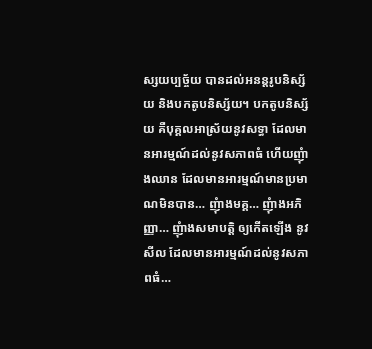ស្សយប្បច្ច័យ បានដល់អនន្តរូបនិស្ស័យ និងបកតូបនិស្ស័យ។ បកតូបនិស្ស័យ គឺបុគ្គលអាស្រ័យនូវសទ្ធា ដែលមានអារម្មណ៍ដល់នូវសភាពធំ ហើយញុំាងឈាន ដែលមានអារម្មណ៍មានប្រមាណមិនបាន… ញុំាងមគ្គ… ញុំាងអភិញ្ញា… ញុំាងសមាបត្តិ ឲ្យកើតឡើង នូវសីល ដែលមានអារម្មណ៍ដល់នូវសភាពធំ…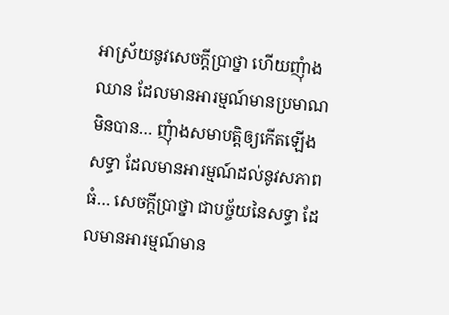អាស្រ័យនូវសេចក្ដីប្រាថ្នា ហើយញុំាងឈាន ដែលមានអារម្មណ៍មានប្រមាណមិនបាន… ញុំាងសមាបត្តិឲ្យកើតឡើង សទ្ធា ដែលមានអារម្មណ៍ដល់នូវសភាពធំ… សេចក្ដីប្រាថ្នា ជាបច្ច័យនៃសទ្ធា ដែលមានអារម្មណ៍មាន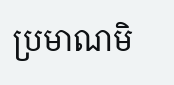ប្រមាណមិ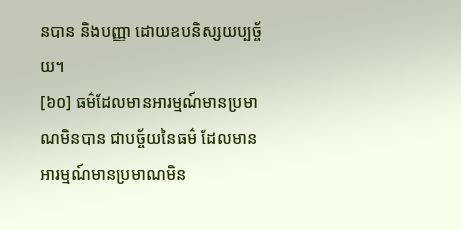នបាន និងបញ្ញា ដោយឧបនិស្សយប្បច្ច័យ។
[៦០] ធម៌ដែលមានអារម្មណ៍មានប្រមាណមិនបាន ជាបច្ច័យនៃធម៌ ដែលមានអារម្មណ៍មានប្រមាណមិន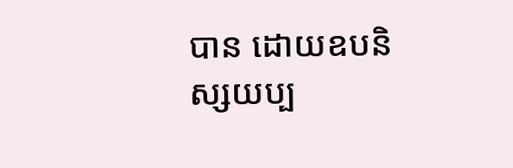បាន ដោយឧបនិស្សយប្ប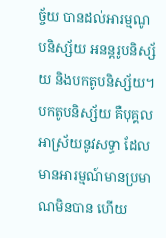ច្ច័យ បានដល់អារម្មណូបនិស្ស័យ អនន្តរូបនិស្ស័យ និងបកតូបនិស្ស័យ។ បកតូបនិស្ស័យ គឺបុគ្គលអាស្រ័យនូវសទ្ធា ដែលមានអារម្មណ៍មានប្រមាណមិនបាន ហើយ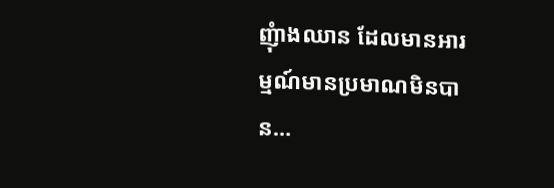ញុំាងឈាន ដែលមានអារម្មណ៍មានប្រមាណមិនបាន…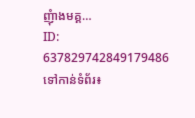ញុំាងមគ្គ…
ID: 637829742849179486
ទៅកាន់ទំព័រ៖